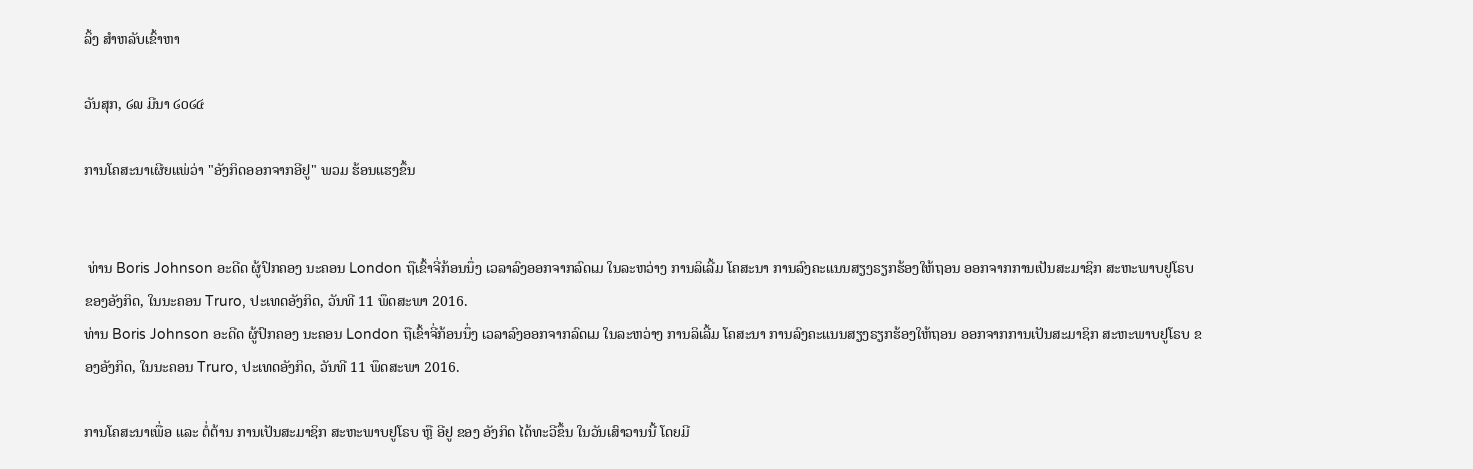ລິ້ງ ສຳຫລັບເຂົ້າຫາ

ວັນສຸກ, ໒໙ ມີນາ ໒໐໒໔

ການໂຄສະນາເຜີຍແພ່ວ່າ "ອັງກິດອອກຈາກອີຢູ" ພວມ ຮ້ອນແຮງຂຶ້ນ


 ທ່ານ Boris Johnson ອະດີດ ຜູ້ປົກຄອງ ນະຄອນ London ຖືເຂົ້າຈີ່ກ້ອນນຶ່ງ ເວລາລົງອອກຈາກລົດເມ ໃນລະຫວ່າງ ການລິເລີ້ມ ໂຄສະນາ ການລົງຄະແນນສຽງຣຽກຮ້ອງໃຫ້ຖອນ ອອກຈາກການເປັນສະມາຊິກ ສະຫະພາບຢູໂຣບ ຂອງອັງກິດ, ໃນນະຄອນ Truro, ປະເທດອັງກິດ, ວັນທີ 11 ພຶດສະພາ 2016.
ທ່ານ Boris Johnson ອະດີດ ຜູ້ປົກຄອງ ນະຄອນ London ຖືເຂົ້າຈີ່ກ້ອນນຶ່ງ ເວລາລົງອອກຈາກລົດເມ ໃນລະຫວ່າງ ການລິເລີ້ມ ໂຄສະນາ ການລົງຄະແນນສຽງຣຽກຮ້ອງໃຫ້ຖອນ ອອກຈາກການເປັນສະມາຊິກ ສະຫະພາບຢູໂຣບ ຂອງອັງກິດ, ໃນນະຄອນ Truro, ປະເທດອັງກິດ, ວັນທີ 11 ພຶດສະພາ 2016.

ການໂຄສະນາເພື່ອ ແລະ ຕໍ່ຕ້ານ ການເປັນສະມາຊິກ ສະຫະພາບຢູໂຣບ ຫຼື ອີຢູ ຂອງ ອັງກິດ ໄດ້ທະວີຂຶ້ນ ໃນວັນເສົາວານນີ້ ໂດຍມີ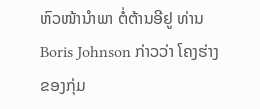ຫົວໜ້ານຳພາ ຕໍ່ຕ້ານອີຢູ ທ່ານ Boris Johnson ກ່າວວ່າ ໂຄງຮ່າງຂອງກຸ່ມ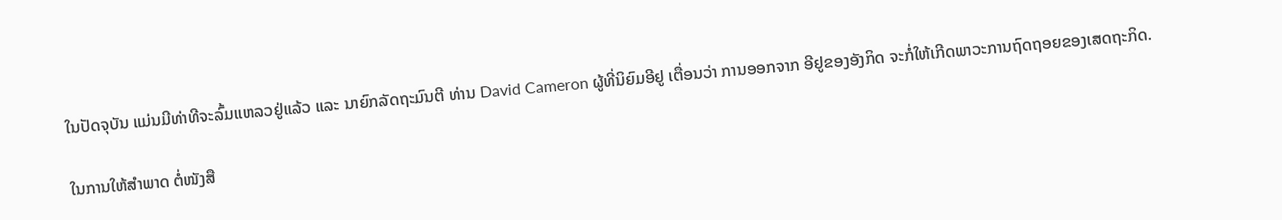ໃນປັດຈຸບັນ ແມ່ນມີທ່າທີຈະລົ້ມແຫລວຢູ່ແລ້ວ ແລະ ນາຍົກລັດຖະມົນຕີ ທ່ານ David Cameron ຜູ້ທີ່ນິຍົມອີຢູ ເຕື່ອນວ່າ ການອອກຈາກ ອີຢູຂອງອັງກິດ ຈະກໍ່ໃຫ້ເກີດພາວະການຖົດຖອຍຂອງເສດຖະກິດ.

ໃນການໃຫ້ສຳພາດ ຕໍ່ໜັງສື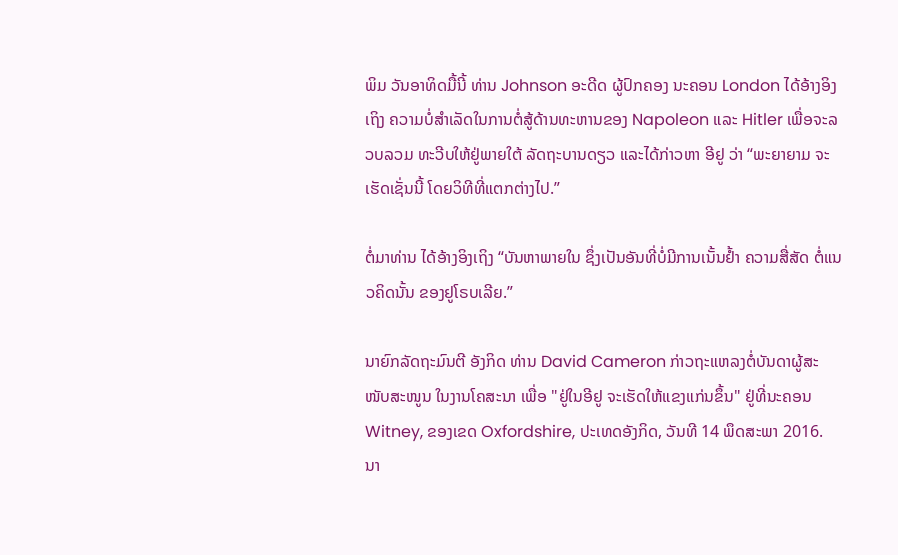ພິມ ວັນອາທິດມື້ນີ້ ທ່ານ Johnson ອະດີດ ຜູ້ປົກຄອງ ນະຄອນ London ໄດ້ອ້າງອິງເຖິງ ຄວາມບໍ່ສຳເລັດໃນການຕໍ່ສູ້ດ້ານທະຫານຂອງ Napoleon ແລະ Hitler ເພື່ອຈະລວບລວມ ທະວີບໃຫ້ຢູ່ພາຍໃຕ້ ລັດຖະບານດຽວ ແລະໄດ້ກ່າວຫາ ອີຢູ ວ່າ “ພະຍາຍາມ ຈະເຮັດເຊັ່ນນີ້ ໂດຍວິທີທີ່ແຕກຕ່າງໄປ.”

ຕໍ່ມາທ່ານ ໄດ້ອ້າງອິງເຖິງ “ບັນຫາພາຍໃນ ຊຶ່ງເປັນອັນທີ່ບໍ່ມີການເນັ້ນຢ້ຳ ຄວາມສື່ສັດ ຕໍ່ແນວຄິດນັ້ນ ຂອງຢູໂຣບເລີຍ.”

ນາຍົກລັດຖະມົນຕີ ອັງກິດ ທ່ານ David Cameron ກ່າວຖະແຫລງຕໍ່ບັນດາຜູ້ສະໜັບສະໜູນ ໃນງານໂຄສະນາ ເພື່ອ "ຢູ່ໃນອີຢູ ຈະເຮັດໃຫ້ແຂງແກ່ນຂຶ້ນ" ຢູ່ທີ່ນະຄອນ Witney, ຂອງເຂດ Oxfordshire, ປະເທດອັງກິດ, ວັນທີ 14 ພຶດສະພາ 2016.
ນາ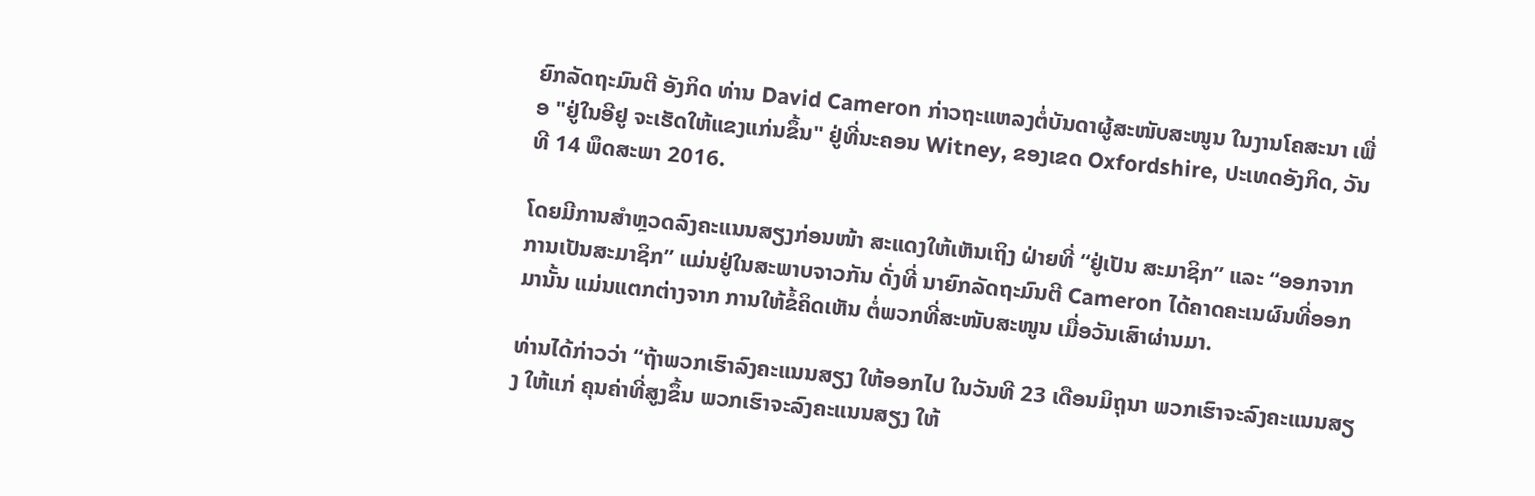ຍົກລັດຖະມົນຕີ ອັງກິດ ທ່ານ David Cameron ກ່າວຖະແຫລງຕໍ່ບັນດາຜູ້ສະໜັບສະໜູນ ໃນງານໂຄສະນາ ເພື່ອ "ຢູ່ໃນອີຢູ ຈະເຮັດໃຫ້ແຂງແກ່ນຂຶ້ນ" ຢູ່ທີ່ນະຄອນ Witney, ຂອງເຂດ Oxfordshire, ປະເທດອັງກິດ, ວັນທີ 14 ພຶດສະພາ 2016.

ໂດຍມີການສຳຫຼວດລົງຄະແນນສຽງກ່ອນໜ້າ ສະແດງໃຫ້ເຫັນເຖິງ ຝ່າຍທີ່ “ຢູ່ເປັນ ສະມາຊິກ” ແລະ “ອອກຈາກການເປັນສະມາຊິກ” ແມ່ນຢູ່ໃນສະພາບຈາວກັນ ດັ່ງທີ່ ນາຍົກລັດຖະມົນຕີ Cameron ໄດ້ຄາດຄະເນຜົນທີ່ອອກມານັ້ນ ແມ່ນແຕກຕ່າງຈາກ ການໃຫ້ຂໍ້ຄິດເຫັນ ຕໍ່ພວກທີ່ສະໜັບສະໜູນ ເມື່ອວັນເສົາຜ່ານມາ.

ທ່ານໄດ້ກ່າວວ່າ “ຖ້າພວກເຮົາລົງຄະແນນສຽງ ໃຫ້ອອກໄປ ໃນວັນທີ 23 ເດືອນມິຖຸນາ ພວກເຮົາຈະລົງຄະແນນສຽງ ໃຫ້ແກ່ ຄຸນຄ່າທີ່ສູງຂຶ້ນ ພວກເຮົາຈະລົງຄະແນນສຽງ ໃຫ້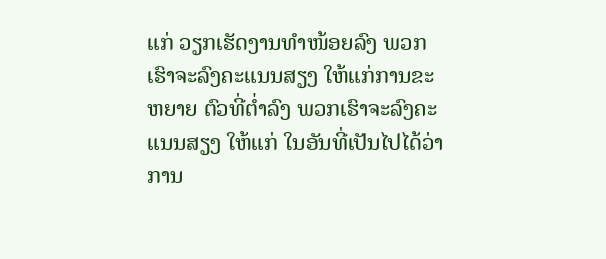ແກ່ ວຽກເຮັດງານທຳໜ້ອຍລົງ ພວກເຮົາຈະລົງຄະແນນສຽງ ໃຫ້ແກ່ການຂະຫຍາຍ ຕົວທີ່ຕ່ຳລົງ ພວກເຮົາຈະລົງຄະແນນສຽງ ໃຫ້ແກ່ ໃນອັນທີ່ເປັນໄປໄດ້ວ່າ ການ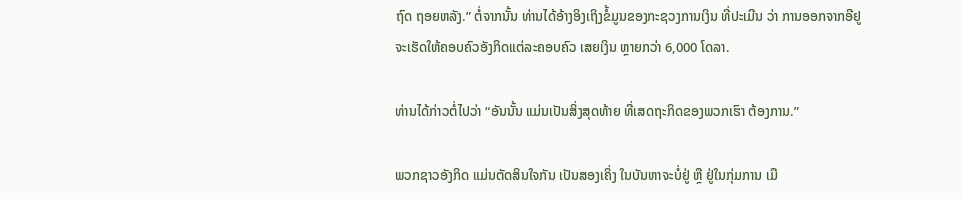ຖົດ ຖອຍຫລັງ.” ຕໍ່ຈາກນັ້ນ ທ່ານໄດ້ອ້າງອິງເຖິງຂໍ້ມູນຂອງກະຊວງການເງິນ ທີ່ປະເມີນ ວ່າ ການອອກຈາກອີຢູ ຈະເຮັດໃຫ້ຄອບຄົວອັງກິດແຕ່ລະຄອບຄົວ ເສຍເງິນ ຫຼາຍກວ່າ 6,000 ໂດລາ.

ທ່ານໄດ້ກ່າວຕໍ່ໄປວ່າ “ອັນນັ້ນ ແມ່ນເປັນສິ່ງສຸດທ້າຍ ທີ່ເສດຖະກິດຂອງພວກເຮົາ ຕ້ອງການ.”

ພວກຊາວອັງກິດ ແມ່ນຕັດສິນໃຈກັນ ເປັນສອງເຄິ່ງ ໃນບັນຫາຈະບໍ່ຢູ່ ຫຼື ຢູ່ໃນກຸ່ມການ ເມື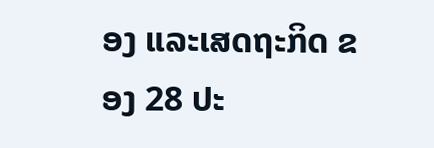ອງ ແລະເສດຖະກິດ ຂອງ 28 ປະ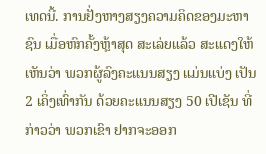ເທດນີ້. ການຢັ່ງຫາງສຽງຄວາມຄິດຂອງມະຫາຊົນ ເມື່ອຫົກຄັ້ງຫຼ້າສຸດ ສະເລ່ຍແລ້ວ ສະແດງໃຫ້ເຫັນວ່າ ພວກຜູ້ລົງຄະແນນສຽງ ແມ່ນແບ່ງ ເປັນ 2 ເຄິ່ງເທົ່າກັນ ດ້ວຍຄະແນນສຽງ 50 ເປີເຊັນ ທີ່ກ່າວວ່າ ພວກເຂົາ ຢາກຈະອອກ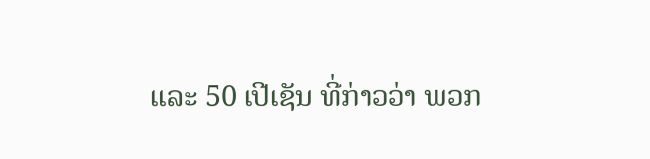ແລະ 50 ເປີເຊັນ ທີ່ກ່າວວ່າ ພວກ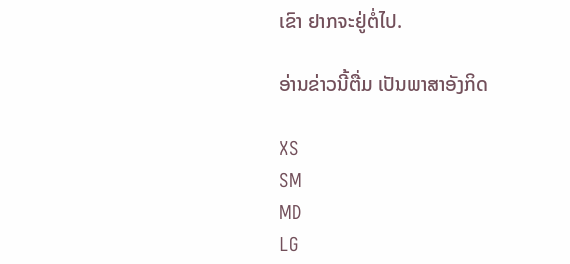ເຂົາ ຢາກຈະຢູ່ຕໍ່ໄປ.

ອ່ານຂ່າວນີ້ຕື່ມ ເປັນພາສາອັງກິດ

XS
SM
MD
LG